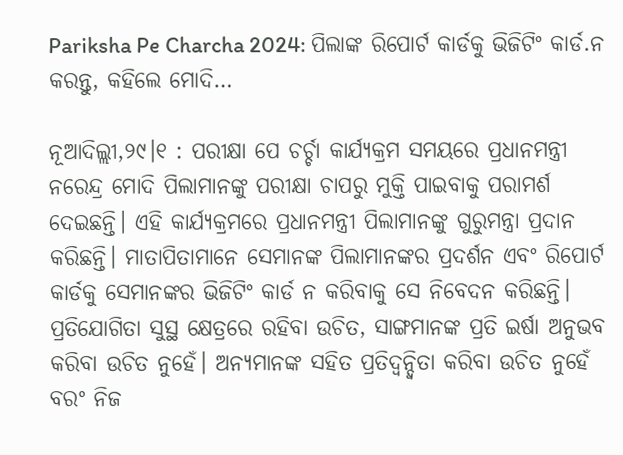Pariksha Pe Charcha 2024: ପିଲାଙ୍କ ରିପୋର୍ଟ କାର୍ଡକୁ ଭିଜିଟିଂ କାର୍ଡ.ନ କରନ୍ତୁ, କହିଲେ ମୋଦି…

ନୂଆଦିଲ୍ଲୀ,୨୯।୧ : ପରୀକ୍ଷା ପେ ଚର୍ଚ୍ଚା କାର୍ଯ୍ୟକ୍ରମ ସମୟରେ ପ୍ରଧାନମନ୍ତ୍ରୀ ନରେନ୍ଦ୍ର ମୋଦି ପିଲାମାନଙ୍କୁ ପରୀକ୍ଷା ଚାପରୁ ମୁକ୍ତି ପାଇବାକୁ ପରାମର୍ଶ ଦେଇଛନ୍ତି। ଏହି କାର୍ଯ୍ୟକ୍ରମରେ ପ୍ରଧାନମନ୍ତ୍ରୀ ପିଲାମାନଙ୍କୁ ଗୁରୁମନ୍ତ୍ରା ପ୍ରଦାନ କରିଛନ୍ତି। ମାତାପିତାମାନେ ସେମାନଙ୍କ ପିଲାମାନଙ୍କର ପ୍ରଦର୍ଶନ ଏବଂ ରିପୋର୍ଟ କାର୍ଡକୁ ସେମାନଙ୍କର ଭିଜିଟିଂ କାର୍ଡ ନ କରିବାକୁ ସେ ନିବେଦନ କରିଛନ୍ତି। ପ୍ରତିଯୋଗିତା ସୁସ୍ଥ କ୍ଷେତ୍ରରେ ରହିବା ଉଚିତ, ସାଙ୍ଗମାନଙ୍କ ପ୍ରତି ଇର୍ଷା ଅନୁଭବ କରିବା ଉଚିତ ନୁହେଁ। ଅନ୍ୟମାନଙ୍କ ସହିତ ପ୍ରତିଦ୍ୱନ୍ଦ୍ୱିତା କରିବା ଉଚିତ ନୁହେଁ ବରଂ ନିଜ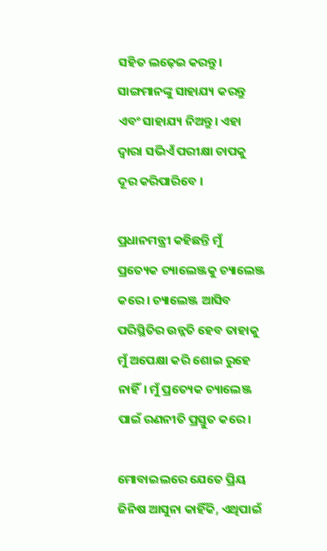ସହିତ ଲଢ଼େଇ କରନ୍ତୁ। ସାଙ୍ଗମାନଙ୍କୁ ସାହାଯ୍ୟ କରନ୍ତୁ ଏବଂ ସାହାଯ୍ୟ ନିଅନ୍ତୁ। ଏହା ଦ୍ୱାରା ସଭିଏଁ ପରୀକ୍ଷା ଚାପକୁ ଦୂର କରିପାରିବେ ।

ପ୍ରଧାନମନ୍ତ୍ରୀ କହିଛନ୍ତି ମୁଁ ପ୍ରତ୍ୟେକ ଚ୍ୟାଲେଞ୍ଜକୁ ଚ୍ୟାଲେଞ୍ଜ କରେ। ଚ୍ୟାଲେଞ୍ଜ ଆସିବ ପରିସ୍ଥିତିର ଉନ୍ନତି ହେବ ତାହାକୁ ମୁଁ ଅପେକ୍ଷା କରି ଶୋଇ ରୁହେ ନାହିଁ। ମୁଁ ପ୍ରତ୍ୟେକ ଚ୍ୟାଲେଞ୍ଜ ପାଇଁ ରଣନୀତି ପ୍ରସ୍ତୁତ କରେ।

ମୋବାଇଲରେ ଯେତେ ପ୍ରିୟ ଜିନିଷ ଆସୁନା କାହିଁକି, ଏଥିପାଇଁ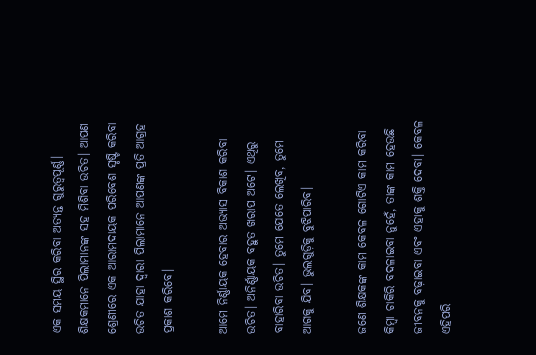ଏକ ସମୟ ସ୍ଥିର କରିବା ଅତ୍ୟନ୍ତ ଗୁରୁତ୍ୱପୂର୍ଣ୍ଣ।
ଶିକ୍ଷକମାନେ ପିଲାମାନଙ୍କ ସହ ମିଶିବା ଉଚିତ। ଆପଣ ଶ୍ରେଣୀରେ ଏକ ଆରାମଦାୟକ ପରିବେଶ ସୃଷ୍ଟି କରିବା ଉଚିତ ଯାହା ଦ୍ୱାରା ପିଲାମାନେ ଆପଣଙ୍କ ପ୍ରତି ଆଗ୍ରହ ପ୍ରକାଶ କରିବେ।

ଆମେ ନିର୍ଣ୍ଣାୟକ ହେବାର ଅଭ୍ୟାସ ବିକାଶ କରିବା ଉଚିତ। ଅନିର୍ଣ୍ଣାୟକ ବହୁତ ଖରାପ ଅଟେ। ଏଥିରୁ ବାହାରିବା ଉଚିତ। ତୁମେ ଯେତେ ଲେଖିବ, ତୁମେ ଆଗକୁ ଯିବ। ଭୁଲଗୁଡ଼ିକୁ ବୁଝିପାରିବ।

ଜଣେ ଶିକ୍ଷକଙ୍କ କାମ କେବଳ ଗୋଟିଏ କାମ କରିବା କିମ୍ବା ଚାକିରି ବଦଳାଇବା ନୁହେଁ, ତାଙ୍କ କାମ ହେଉଛି ଜୀବନକୁ ବଢ଼ାଇବା ଏବଂ ଏହାକୁ ଶକ୍ତି ଦେବା। କେବଳ ଏହିପରି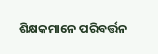ଶିକ୍ଷକମାନେ ପରିବର୍ତ୍ତନ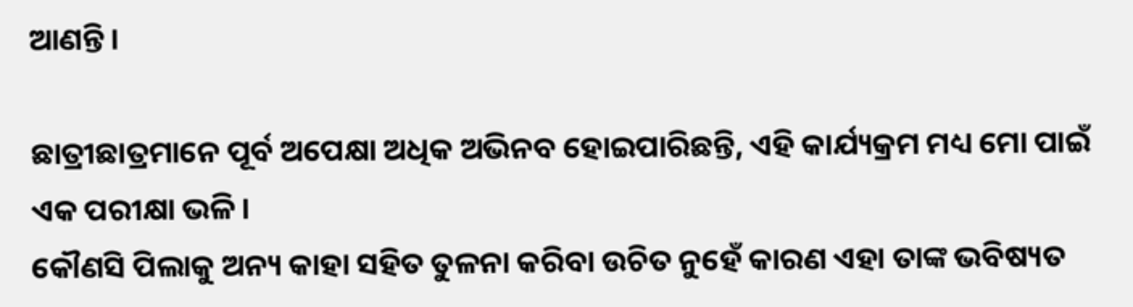ଆଣନ୍ତି ।

ଛାତ୍ରୀଛାତ୍ରମାନେ ପୂର୍ବ ଅପେକ୍ଷା ଅଧିକ ଅଭିନବ ହୋଇପାରିଛନ୍ତି, ଏହି କାର୍ଯ୍ୟକ୍ରମ ମଧ୍ୟ ମୋ ପାଇଁ ଏକ ପରୀକ୍ଷା ଭଳି।
କୌଣସି ପିଲାକୁ ଅନ୍ୟ କାହା ସହିତ ତୁଳନା କରିବା ଉଚିତ ନୁହେଁ କାରଣ ଏହା ତାଙ୍କ ଭବିଷ୍ୟତ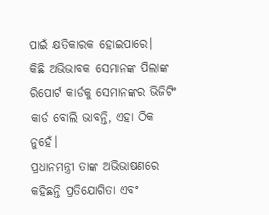ପାଇଁ କ୍ଷତିକାରକ ହୋଇପାରେ।
କିଛି ଅଭିଭାବକ ସେମାନଙ୍କ ପିଲାଙ୍କ ରିପୋର୍ଟ କାର୍ଡକୁ ସେମାନଙ୍କର ଭିଜିଟିଂ କାର୍ଡ ବୋଲି ଭାବନ୍ତି, ଏହା ଠିକ ନୁହେଁ।
ପ୍ରଧାନମନ୍ତ୍ରୀ ତାଙ୍କ ଅଭିଭାଷଣରେ କହିଛନ୍ତି ପ୍ରତିଯୋଗିତା ଏବଂ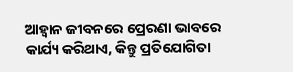ଆହ୍ବାନ ଜୀବନରେ ପ୍ରେରଣା ଭାବରେ କାର୍ଯ୍ୟ କରିଥାଏ, କିନ୍ତୁ ପ୍ରତିଯୋଗିତା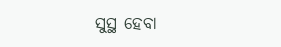ସୁସ୍ଥ ହେବା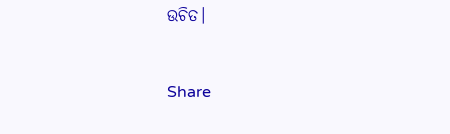ଉଚିତ।



Share